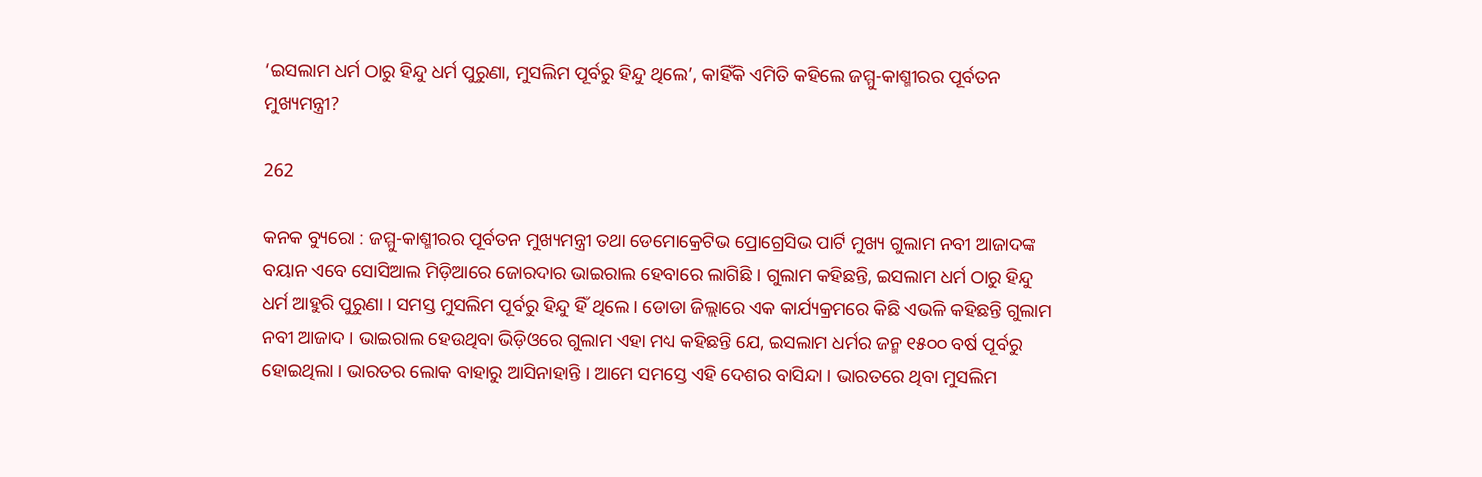‘ଇସଲାମ ଧର୍ମ ଠାରୁ ହିନ୍ଦୁ ଧର୍ମ ପୁରୁଣା, ମୁସଲିମ ପୂର୍ବରୁ ହିନ୍ଦୁ ଥିଲେ’, କାହିଁକି ଏମିତି କହିଲେ ଜମ୍ମୁ-କାଶ୍ମୀରର ପୂର୍ବତନ ମୁଖ୍ୟମନ୍ତ୍ରୀ?

262

କନକ ବ୍ୟୁରୋ : ଜମ୍ମୁ-କାଶ୍ମୀରର ପୂର୍ବତନ ମୁଖ୍ୟମନ୍ତ୍ରୀ ତଥା ଡେମୋକ୍ରେଟିଭ ପ୍ରୋଗ୍ରେସିଭ ପାର୍ଟି ମୁଖ୍ୟ ଗୁଲାମ ନବୀ ଆଜାଦଙ୍କ ବୟାନ ଏବେ ସୋସିଆଲ ମିଡ଼ିଆରେ ଜୋରଦାର ଭାଇରାଲ ହେବାରେ ଲାଗିଛି । ଗୁଲାମ କହିଛନ୍ତି, ଇସଲାମ ଧର୍ମ ଠାରୁ ହିନ୍ଦୁ ଧର୍ମ ଆହୁରି ପୁରୁଣା । ସମସ୍ତ ମୁସଲିମ ପୂର୍ବରୁ ହିନ୍ଦୁ ହିଁ ଥିଲେ । ଡୋଡା ଜିଲ୍ଲାରେ ଏକ କାର୍ଯ୍ୟକ୍ରମରେ କିଛି ଏଭଳି କହିଛନ୍ତି ଗୁଲାମ ନବୀ ଆଜାଦ । ଭାଇରାଲ ହେଉଥିବା ଭିଡ଼ିଓରେ ଗୁଲାମ ଏହା ମଧ୍ୟ କହିଛନ୍ତି ଯେ, ଇସଲାମ ଧର୍ମର ଜନ୍ମ ୧୫୦୦ ବର୍ଷ ପୂର୍ବରୁ ହୋଇଥିଲା । ଭାରତର ଲୋକ ବାହାରୁ ଆସିନାହାନ୍ତି । ଆମେ ସମସ୍ତେ ଏହି ଦେଶର ବାସିନ୍ଦା । ଭାରତରେ ଥିବା ମୁସଲିମ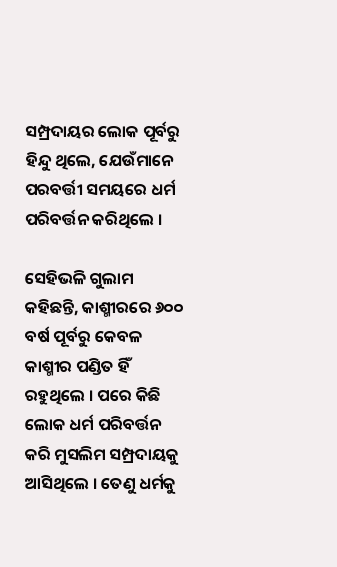ସମ୍ପ୍ରଦାୟର ଲୋକ ପୂର୍ବରୁ ହିନ୍ଦୁ ଥିଲେ, ଯେଉଁମାନେ ପରବର୍ତ୍ତୀ ସମୟରେ ଧର୍ମ ପରିବର୍ତ୍ତନ କରିଥିଲେ ।

ସେହିଭଳି ଗୁଲାମ କହିଛନ୍ତି, କାଶ୍ମୀରରେ ୬୦୦ ବର୍ଷ ପୂର୍ବରୁ କେବଳ କାଶ୍ମୀର ପଣ୍ଡିତ ହିଁ ରହୁଥିଲେ । ପରେ କିଛି ଲୋକ ଧର୍ମ ପରିବର୍ତ୍ତନ କରି ମୁସଲିମ ସମ୍ପ୍ରଦାୟକୁ ଆସିଥିଲେ । ତେଣୁ ଧର୍ମକୁ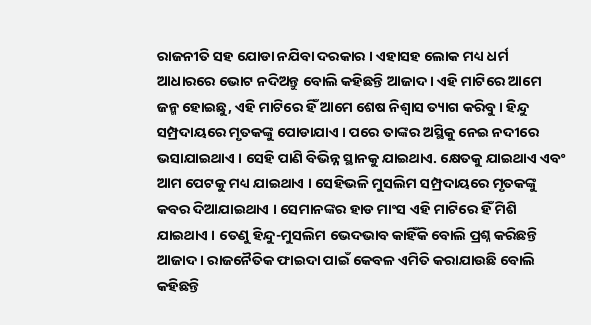ରାଜନୀତି ସହ ଯୋଡା ନଯିବା ଦରକାର । ଏହାସହ ଲୋକ ମଧ୍ୟ ଧର୍ମ ଆଧାରରେ ଭୋଟ ନଦିଅନ୍ତୁ ବୋଲି କହିଛନ୍ତି ଆଜାଦ । ଏହି ମାଟିରେ ଆମେ ଜନ୍ମ ହୋଇଛୁ, ଏହି ମାଟିରେ ହିଁ ଆମେ ଶେଷ ନିଶ୍ୱାସ ତ୍ୟାଗ କରିବୁ । ହିନ୍ଦୁ ସମ୍ପ୍ରଦାୟରେ ମୃତକଙ୍କୁ ପୋଡାଯାଏ । ପରେ ତାଙ୍କର ଅସ୍ଥିକୁ ନେଇ ନଦୀରେ ଭସାଯାଇଥାଏ । ସେହି ପାଣି ବିଭିନ୍ନ ସ୍ଥାନକୁ ଯାଇଥାଏ. କ୍ଷେତକୁ ଯାଇଥାଏ ଏବଂ ଆମ ପେଟକୁ ମଧ୍ୟ ଯାଇଥାଏ । ସେହିଭଳି ମୁସଲିମ ସମ୍ପ୍ରଦାୟରେ ମୃତକଙ୍କୁ କବର ଦିଆଯାଇଥାଏ । ସେମାନଙ୍କର ହାଡ ମାଂସ ଏହି ମାଟିରେ ହିଁ ମିଶି ଯାଇଥାଏ । ତେଣୁ ହିନ୍ଦୁ-ମୁସଲିମ ଭେଦଭାବ କାହିଁକି ବୋଲି ପ୍ରଶ୍ନ କରିଛନ୍ତି ଆଜାଦ । ରାଜନୈତିକ ଫାଇଦା ପାଇଁ କେବଳ ଏମିତି କରାଯାଉଛି ବୋଲି କହିଛନ୍ତି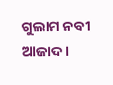ଗୁଲାମ ନବୀ ଆଜାଦ ।